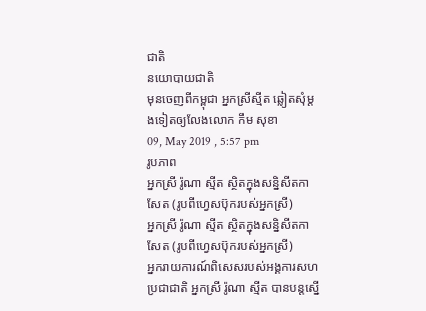ជាតិ
នយោបាយជាតិ
មុនចេញពីកម្ពុជា អ្នកស្រីស្មីត ឆ្លៀតសុំម្តងទៀតឲ្យលែងលោក កឹម សុខា
09, May 2019 , 5:57 pm
រូបភាព
អ្នកស្រី រ៉ូណា ស្មីត ស្ថិតក្នុងសន្និសីតកាសែត (រូបពីហ្វេសប៊ុករបស់អ្នកស្រី)
អ្នកស្រី រ៉ូណា ស្មីត ស្ថិតក្នុងសន្និសីតកាសែត (រូបពីហ្វេសប៊ុករបស់អ្នកស្រី)
អ្នករាយការណ៍ពិសេសរបស់អង្គការសហប្រជាជាតិ អ្នកស្រី រ៉ូណា ស្មីត បានបន្តស្នើ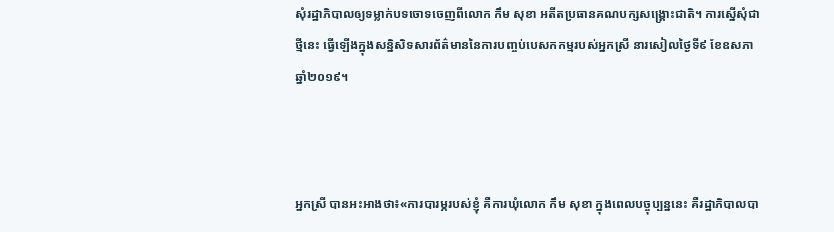សុំរដ្ឋាភិបាលឲ្យទម្លាក់បទចោទចេញពីលោក កឹម សុខា អតីតប្រធានគណបក្សសង្គ្រោះជាតិ។ ការស្នើសុំជាថ្មីនេះ ធ្វើឡើងក្នុងសន្និសិទសារព័ត៌មាននៃការបញ្ចប់បេសកកម្មរបស់អ្នកស្រី នារសៀលថ្ងៃទី៩ ខែឧសភា ឆ្នាំ២០១៩។



អ្នកស្រី បានអះអាងថា៖«ការបារម្ភរបស់ខ្ញុំ គឺការឃុំលោក កឹម សុខា ក្នុងពេលបច្ចុប្បន្ននេះ គឺរដ្ឋាភិបាលបា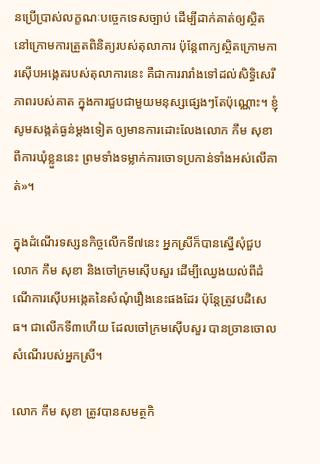នប្រើប្រាស់លក្ខណៈបច្ចេកទេសច្បាប់ ដើម្បីដាក់គាត់ឲ្យស្ថិតនៅក្រោមការត្រួតពិនិត្យរបស់តុលាការ ប៉ុន្តែពាក្យស្ថិតក្រោមការស៊ើបអង្កេតរបស់តុលាការនេះ គឺជាការរារាំងទៅដល់សិទ្ធិសេរីភាពរបស់គាត ក្នុងការជួបជាមួយមនុស្សផ្សេងៗតែប៉ុណ្ណោះ។ ខ្ញុំសូមសង្កត់ធ្ងន់ម្តងទៀត ឲ្យមានការដោះលែងលោក កឹម សុខា ពីការឃុំខ្លួននេះ ព្រមទាំងទម្លាក់ការចោទប្រកាន់ទាំងអស់លើគាត់»។

ក្នុងដំណើរទស្សនកិច្ចលើកទី៧នេះ អ្នកស្រីក៏បានស្នើសុំជួបលោក កឹម សុខា និងចៅក្រមស៊ើបសួរ ដើម្បីឈ្វេងយល់ពីដំណើការស៊ើបអង្កេតនៃសំណុំរឿងនេះផងដែរ ប៉ុន្តែត្រូវបដិសេធ។ ជាលើកទី៣ហើយ ដែលចៅក្រមស៊ើបសួរ បានច្រានចោលសំណើរបស់អ្នកស្រី។

លោក កឹម សុខា ត្រូវបានសមត្ថកិ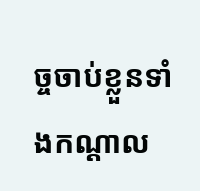ច្ចចាប់ខ្លួនទាំងកណ្ដាល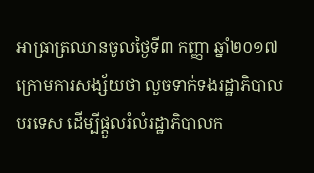អាធ្រាត្រឈានចូលថ្ងៃទី៣ កញ្ញា ឆ្នាំ២០១៧ ក្រោមការសង្ស័យថា លួចទាក់ទងរដ្ឋាភិបាលបរទេស ដើម្បីផ្តួលរំលំរដ្ឋាភិបាលក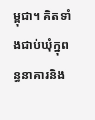ម្ពុជា។ គិតទាំងជាប់ឃុំក្នុពន្ធនាគារនិង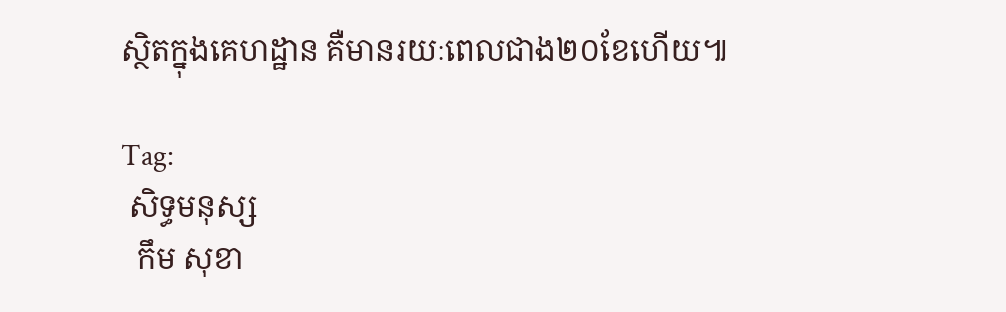ស្ថិតក្នុងគេហដ្ឋាន គឺមានរយៈពេលជាង២០ខែហើយ៕

Tag:
 សិទ្ធមនុស្ស
  កឹម សុខា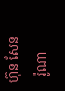ហ៊ុន សែន
  រ៉ូណា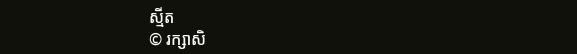ស្មីត
© រក្សាសិ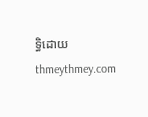ទ្ធិដោយ thmeythmey.com